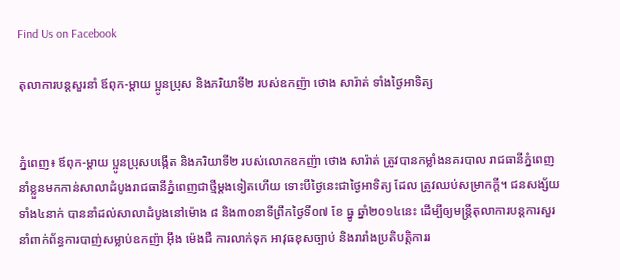Find Us on Facebook

តុលាការបន្តសួរនាំ ឪពុក-ម្តាយ ប្អូនប្រុស និងភរិយាទី២ របស់ឧកញ៉ា ថោង សារ៉ាត់ ទាំងថ្ងៃអាទិត្យ


ភ្នំពេញ៖ ឪពុក-ម្តាយ ប្អូនប្រុសបង្កើត និងភរិយាទី២ របស់លោកឧកញ៉ា ថោង សារ៉ាត់ ត្រូវបានកម្លាំងនគរបាល រាជធានីភ្នំពេញ នាំខ្លួនមកកាន់សាលាដំបូងរាជធានីភ្នំពេញជាថ្មីម្តងទៀតហើយ ទោះបីថ្ងៃនេះជាថ្ងៃអាទិត្យ ដែល ត្រូវឈប់សម្រាកក្តី។ ជនសង្ស័យទាំង៤នាក់ បាននាំដល់សាលាដំបូងនៅម៉ោង ៨ និង៣០នាទីព្រឹកថ្ងៃទី០៧ ខែ ធ្នូ ឆ្នាំ២០១៤នេះ ដើម្បីឲ្យមន្រ្តីតុលាការបន្តការសួរនាំពាក់ព័ន្ធការបាញ់សម្លាប់ឧកញ៉ា អ៊ឹង ម៉េងជឺ ការលាក់ទុក អាវុធខុសច្បាប់ និងរារាំងប្រតិបត្តិការរ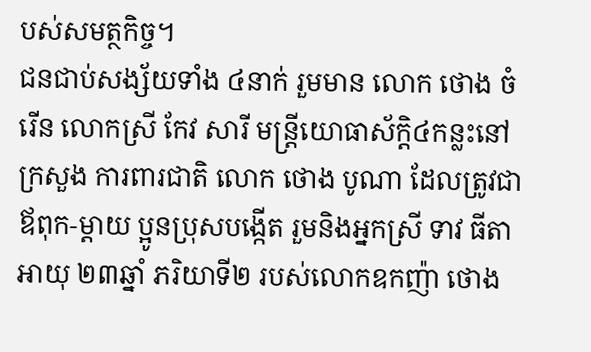បស់សមត្ថកិច្ច។
ជនជាប់សង្ស័យទាំង ៤នាក់ រួមមាន លោក ថោង ចំរើន លោកស្រី កែវ សារី មន្រ្តីយោធាស័ក្តិ៤កន្លះនៅក្រសួង ការពារជាតិ លោក ថោង បូណា ដែលត្រូវជាឪពុក-ម្តាយ ប្អូនប្រុសបង្កើត រួមនិងអ្នកស្រី ទាវ ធីតា អាយុ ២៣ឆ្នាំ ភរិយាទី២ របស់លោកឧកញ៉ា ថោង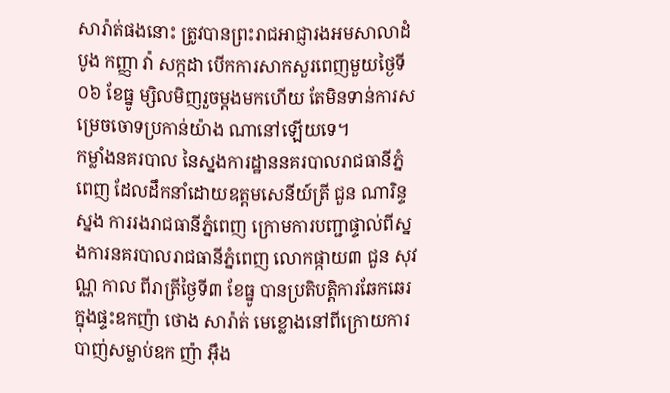សារ៉ាត់ផងនោះ ត្រូវបានព្រះរាជអាជ្ញារងអមសាលាដំបូង កញ្ញា វ៉ា សក្កដា បើកការសាកសួរពេញមួយថ្ងៃទី០៦ ខែធ្នូ ម្សិលមិញរួចម្តងមកហើយ តែមិនទាន់ការសម្រេចចោទប្រកាន់យ៉ាង ណានៅឡើយទេ។
កម្លាំងនគរបាល នៃស្នងការដ្ឋាននគរបាលរាជធានីភ្នំពេញ ដែលដឹកនាំដោយឧត្តមសេនីយ៍ត្រី ជួន ណារិន្ទ ស្នង ការរងរាជធានីភ្នំពេញ ក្រោមការបញ្ជាផ្ទាល់ពីស្នងការនគរបាលរាជធានីភ្នំពេញ លោកផ្កាយ៣ ជួន សុវណ្ណ កាល ពីរាត្រីថ្ងៃទី៣ ខែធ្នូ បានប្រតិបត្តិការឆែកឆេរក្នុងផ្ទះឧកញ៉ា ថោង សារ៉ាត់ មេខ្លោងនៅពីក្រោយការបាញ់សម្លាប់ឧក ញ៉ា អ៊ឹង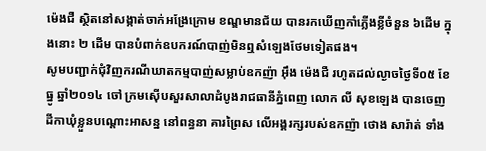ម៉េងជឺ ស្ថិតនៅសង្កាត់ចាក់អង្រែក្រោម ខណ្ឌមានជ័យ បានរកឃើញកាំភ្លើងខ្លីចំនួន ៦ដើម ក្នុងនោះ ២ ដើម បានបំពាក់ឧបករណ៍បាញ់មិនឮសំឡេងថែមទៀតផង។
សូមបញ្ជាក់ជុំវិញករណីឃាតកម្មបាញ់សម្លាប់ឧកញ៉ា អ៊ឹង ម៉េងជឺ រហូតដល់ល្ងាចថ្ងៃទី០៥ ខែធ្នូ ឆ្នាំ២០១៤ ចៅ ក្រមស៊ើបសួរសាលាដំបូងរាជធានីភ្នំពេញ លោក លី សុខឡេង បានចេញដីកាឃុំខ្លួនបណ្ដោះអាសន្ន នៅពន្ធនា គារព្រៃស លើអង្គរក្សរបស់ឧកញ៉ា ថោង សារ៉ាត់ ទាំង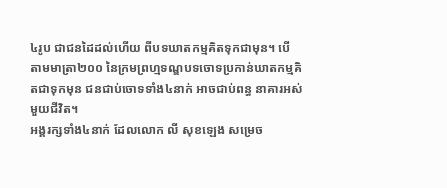៤រូប ជាជនដៃដល់ហើយ ពីបទឃាតកម្មគិតទុកជាមុន។ បើ តាមមាត្រា២០០ នៃក្រមព្រហ្មទណ្ឌបទចោទប្រកាន់ឃាតកម្មគិតជាទុកមុន ជនជាប់ចោទទាំង៤នាក់ អាចជាប់ពន្ធ នាគារអស់មួយជីវិត។
អង្គរក្សទាំង៤នាក់ ដែលលោក លី សុខឡេង សម្រេច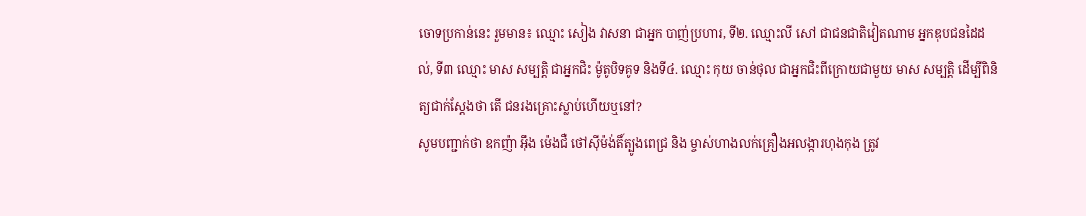ចោទប្រកាន់នេះ រួមមាន៖ ឈ្មោះ សៀង វាសនា ជាអ្នក បាញ់ប្រហារ, ទី២. ឈ្មោះលី សៅ ជាជនជាតិវៀតណាម អ្នកឌុបជនដៃដល់, ទី៣ ឈ្មោះ មាស សម្បត្ដិ ជាអ្នកជិះ ម៉ូតូបិទគូទ និងទី៤. ឈ្មោះ កុយ ចាន់ថុល ជាអ្នកជិះពីក្រោយជាមួយ មាស សម្បត្ដិ ដើម្បីពិនិត្យជាក់ស្ដែងថា តើ ជនរងគ្រោះស្លាប់ហើយឬនៅ?
សូមបញ្ជាក់ថា ឧកញ៉ា អ៊ឹង ម៉េងជឺ ថៅស៊ីម៉ង់តិ៍ត្បូងពេជ្រ និង ម្ចាស់ហាងលក់គ្រឿងអលង្ការហុងកុង ត្រូវ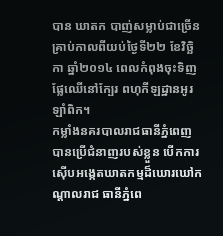បាន ឃាតក បាញ់សម្លាប់ជាច្រើនគ្រាប់កាលពីយប់ថ្ងៃទី២២ ខែវិច្ឆិកា ឆ្នាំ២០១៤ ពេលកំពុងចុះទិញផ្លែឈើនៅក្បែរ ពហុកីឡដ្ឋានអូរឡាំពិក។
កម្លាំងនគរបាលរាជធានីភ្នំពេញ បានប្រើជំនាញរបស់ខ្លួន បើកការស៊ើបអង្កេតឃាតកម្មដ៏ឃោរឃៅកណ្តាលរាជ ធានីភ្នំពេ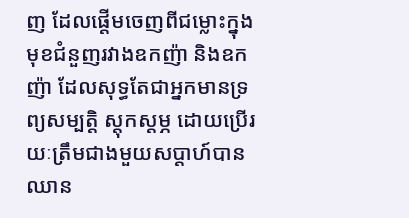ញ ដែលផ្តើមចេញពីជម្លោះក្នុងមុខជំនួញរវាងឧកញ៉ា និងឧកញ៉ា ដែលសុទ្ធតែជាអ្នកមានទ្រព្យសម្បត្តិ ស្តុកស្តម្ភ ដោយប្រើរយៈត្រឹមជាងមួយសប្តាហ៍បានឈាន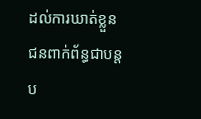ដល់ការឃាត់ខ្លួនជនពាក់ព័ន្ធជាបន្តប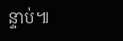ន្ទាប់៕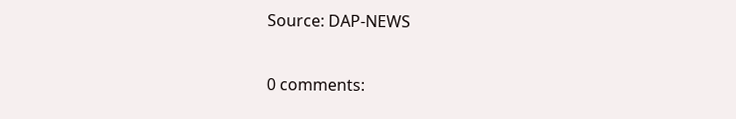Source: DAP-NEWS

0 comments: